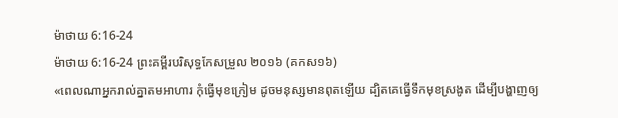ម៉ាថាយ 6:16-24
ម៉ាថាយ 6:16-24 ព្រះគម្ពីរបរិសុទ្ធកែសម្រួល ២០១៦ (គកស១៦)
«ពេលណាអ្នករាល់គ្នាតមអាហារ កុំធ្វើមុខក្រៀម ដូចមនុស្សមានពុតឡើយ ដ្បិតគេធ្វើទឹកមុខស្រងូត ដើម្បីបង្ហាញឲ្យ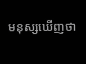មនុស្សឃើញថា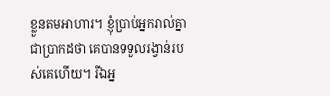ខ្លួនតមអាហារ។ ខ្ញុំប្រាប់អ្នករាល់គ្នាជាប្រាកដថា គេបានទទួលរង្វាន់របស់គេហើយ។ រីឯអ្ន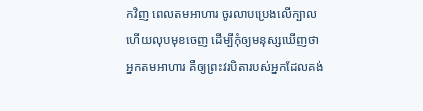កវិញ ពេលតមអាហារ ចូរលាបប្រេងលើក្បាល ហើយលុបមុខចេញ ដើម្បីកុំឲ្យមនុស្សឃើញថា អ្នកតមអាហារ គឺឲ្យព្រះវរបិតារបស់អ្នកដែលគង់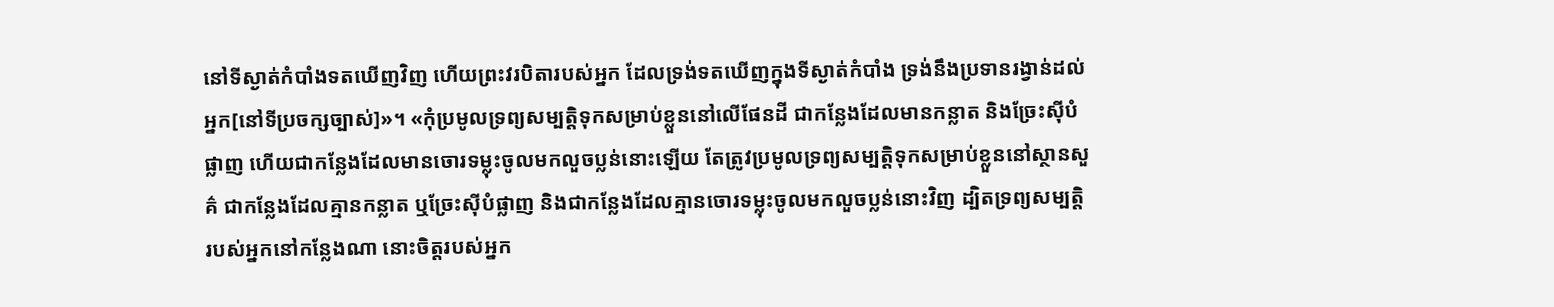នៅទីស្ងាត់កំបាំងទតឃើញវិញ ហើយព្រះវរបិតារបស់អ្នក ដែលទ្រង់ទតឃើញក្នុងទីស្ងាត់កំបាំង ទ្រង់នឹងប្រទានរង្វាន់ដល់អ្នក[នៅទីប្រចក្សច្បាស់]»។ «កុំប្រមូលទ្រព្យសម្បត្តិទុកសម្រាប់ខ្លួននៅលើផែនដី ជាកន្លែងដែលមានកន្លាត និងច្រែះស៊ីបំផ្លាញ ហើយជាកន្លែងដែលមានចោរទម្លុះចូលមកលួចប្លន់នោះឡើយ តែត្រូវប្រមូលទ្រព្យសម្បត្តិទុកសម្រាប់ខ្លួននៅស្ថានសួគ៌ ជាកន្លែងដែលគ្មានកន្លាត ឬច្រែះស៊ីបំផ្លាញ និងជាកន្លែងដែលគ្មានចោរទម្លុះចូលមកលួចប្លន់នោះវិញ ដ្បិតទ្រព្យសម្បត្តិរបស់អ្នកនៅកន្លែងណា នោះចិត្តរបស់អ្នក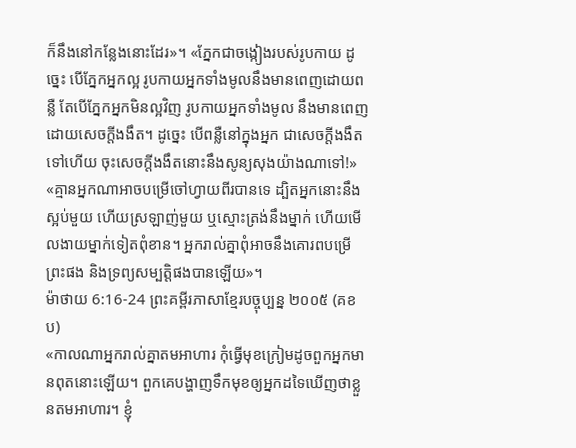ក៏នឹងនៅកន្លែងនោះដែរ»។ «ភ្នែកជាចង្កៀងរបស់រូបកាយ ដូច្នេះ បើភ្នែកអ្នកល្អ រូបកាយអ្នកទាំងមូលនឹងមានពេញដោយពន្លឺ តែបើភ្នែកអ្នកមិនល្អវិញ រូបកាយអ្នកទាំងមូល នឹងមានពេញដោយសេចក្តីងងឹត។ ដូច្នេះ បើពន្លឺនៅក្នុងអ្នក ជាសេចក្តីងងឹតទៅហើយ ចុះសេចក្តីងងឹតនោះនឹងសូន្យសុងយ៉ាងណាទៅ!» «គ្មានអ្នកណាអាចបម្រើចៅហ្វាយពីរបានទេ ដ្បិតអ្នកនោះនឹងស្អប់មួយ ហើយស្រឡាញ់មួយ ឬស្មោះត្រង់នឹងម្នាក់ ហើយមើលងាយម្នាក់ទៀតពុំខាន។ អ្នករាល់គ្នាពុំអាចនឹងគោរពបម្រើព្រះផង និងទ្រព្យសម្បត្តិផងបានឡើយ»។
ម៉ាថាយ 6:16-24 ព្រះគម្ពីរភាសាខ្មែរបច្ចុប្បន្ន ២០០៥ (គខប)
«កាលណាអ្នករាល់គ្នាតមអាហារ កុំធ្វើមុខក្រៀមដូចពួកអ្នកមានពុតនោះឡើយ។ ពួកគេបង្ហាញទឹកមុខឲ្យអ្នកដទៃឃើញថាខ្លួនតមអាហារ។ ខ្ញុំ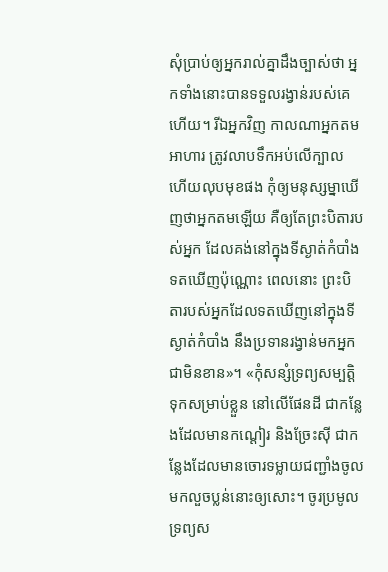សុំប្រាប់ឲ្យអ្នករាល់គ្នាដឹងច្បាស់ថា អ្នកទាំងនោះបានទទួលរង្វាន់របស់គេហើយ។ រីឯអ្នកវិញ កាលណាអ្នកតមអាហារ ត្រូវលាបទឹកអប់លើក្បាល ហើយលុបមុខផង កុំឲ្យមនុស្សម្នាឃើញថាអ្នកតមឡើយ គឺឲ្យតែព្រះបិតារបស់អ្នក ដែលគង់នៅក្នុងទីស្ងាត់កំបាំងទតឃើញប៉ុណ្ណោះ ពេលនោះ ព្រះបិតារបស់អ្នកដែលទតឃើញនៅក្នុងទីស្ងាត់កំបាំង នឹងប្រទានរង្វាន់មកអ្នកជាមិនខាន»។ «កុំសន្សំទ្រព្យសម្បត្តិទុកសម្រាប់ខ្លួន នៅលើផែនដី ជាកន្លែងដែលមានកណ្ដៀរ និងច្រែះស៊ី ជាកន្លែងដែលមានចោរទម្លាយជញ្ជាំងចូលមកលួចប្លន់នោះឲ្យសោះ។ ចូរប្រមូលទ្រព្យស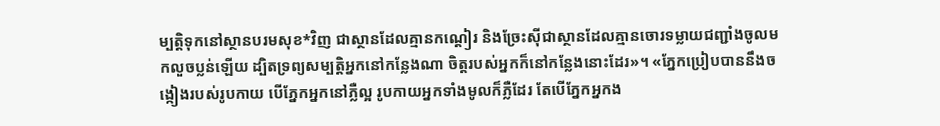ម្បត្តិទុកនៅស្ថានបរមសុខ*វិញ ជាស្ថានដែលគ្មានកណ្ដៀរ និងច្រែះស៊ីជាស្ថានដែលគ្មានចោរទម្លាយជញ្ជាំងចូលមកលួចប្លន់ឡើយ ដ្បិតទ្រព្យសម្បត្តិអ្នកនៅកន្លែងណា ចិត្តរបស់អ្នកក៏នៅកន្លែងនោះដែរ»។ «ភ្នែកប្រៀបបាននឹងចង្កៀងរបស់រូបកាយ បើភ្នែកអ្នកនៅភ្លឺល្អ រូបកាយអ្នកទាំងមូលក៏ភ្លឺដែរ តែបើភ្នែកអ្នកង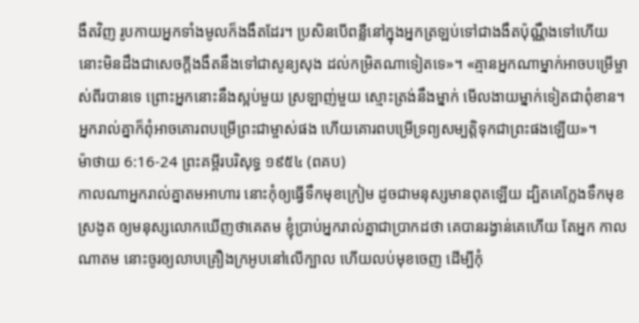ងឹតវិញ រូបកាយអ្នកទាំងមូលក៏ងងឹតដែរ។ ប្រសិនបើពន្លឺនៅក្នុងអ្នកត្រឡប់ទៅជាងងឹតប៉ុណ្ណឹងទៅហើយ នោះមិនដឹងជាសេចក្ដីងងឹតនឹងទៅជាសូន្យសុង ដល់កម្រិតណាទៀតទេ»។ «គ្មានអ្នកណាម្នាក់អាចបម្រើម្ចាស់ពីរបានទេ ព្រោះអ្នកនោះនឹងស្អប់មួយ ស្រឡាញ់មួយ ស្មោះត្រង់នឹងម្នាក់ មើលងាយម្នាក់ទៀតជាពុំខាន។ អ្នករាល់គ្នាក៏ពុំអាចគោរពបម្រើព្រះជាម្ចាស់ផង ហើយគោរពបម្រើទ្រព្យសម្បត្តិទុកជាព្រះផងឡើយ»។
ម៉ាថាយ 6:16-24 ព្រះគម្ពីរបរិសុទ្ធ ១៩៥៤ (ពគប)
កាលណាអ្នករាល់គ្នាតមអាហារ នោះកុំឲ្យធ្វើទឹកមុខក្រៀម ដូចជាមនុស្សមានពុតឡើយ ដ្បិតគេក្លែងទឹកមុខស្រងូត ឲ្យមនុស្សលោកឃើញថាគេតម ខ្ញុំប្រាប់អ្នករាល់គ្នាជាប្រាកដថា គេបានរង្វាន់គេហើយ តែអ្នក កាលណាតម នោះចូរឲ្យលាបគ្រឿងក្រអូបនៅលើក្បាល ហើយលប់មុខចេញ ដើម្បីកុំ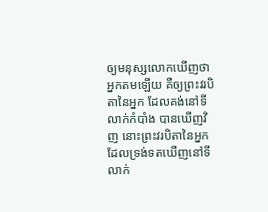ឲ្យមនុស្សលោកឃើញថា អ្នកតមឡើយ គឺឲ្យព្រះវរបិតានៃអ្នក ដែលគង់នៅទីលាក់កំបាំង បានឃើញវិញ នោះព្រះវរបិតានៃអ្នក ដែលទ្រង់ទតឃើញនៅទីលាក់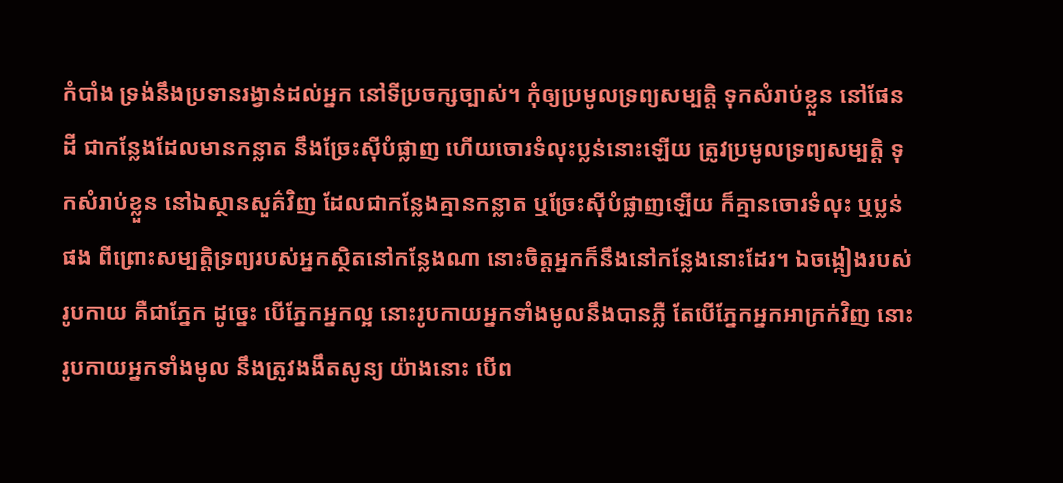កំបាំង ទ្រង់នឹងប្រទានរង្វាន់ដល់អ្នក នៅទីប្រចក្សច្បាស់។ កុំឲ្យប្រមូលទ្រព្យសម្បត្តិ ទុកសំរាប់ខ្លួន នៅផែនដី ជាកន្លែងដែលមានកន្លាត នឹងច្រែះស៊ីបំផ្លាញ ហើយចោរទំលុះប្លន់នោះឡើយ ត្រូវប្រមូលទ្រព្យសម្បត្តិ ទុកសំរាប់ខ្លួន នៅឯស្ថានសួគ៌វិញ ដែលជាកន្លែងគ្មានកន្លាត ឬច្រែះស៊ីបំផ្លាញឡើយ ក៏គ្មានចោរទំលុះ ឬប្លន់ផង ពីព្រោះសម្បត្តិទ្រព្យរបស់អ្នកស្ថិតនៅកន្លែងណា នោះចិត្តអ្នកក៏នឹងនៅកន្លែងនោះដែរ។ ឯចង្កៀងរបស់រូបកាយ គឺជាភ្នែក ដូច្នេះ បើភ្នែកអ្នកល្អ នោះរូបកាយអ្នកទាំងមូលនឹងបានភ្លឺ តែបើភ្នែកអ្នកអាក្រក់វិញ នោះរូបកាយអ្នកទាំងមូល នឹងត្រូវងងឹតសូន្យ យ៉ាងនោះ បើព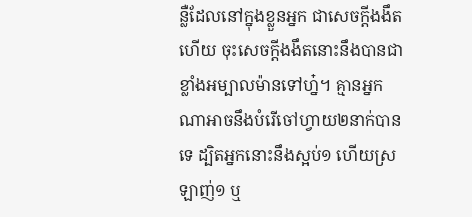ន្លឺដែលនៅក្នុងខ្លួនអ្នក ជាសេចក្ដីងងឹតហើយ ចុះសេចក្ដីងងឹតនោះនឹងបានជាខ្លាំងអម្បាលម៉ានទៅហ្ន៎។ គ្មានអ្នកណាអាចនឹងបំរើចៅហ្វាយ២នាក់បានទេ ដ្បិតអ្នកនោះនឹងស្អប់១ ហើយស្រឡាញ់១ ឬ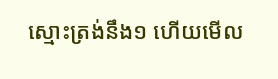ស្មោះត្រង់នឹង១ ហើយមើល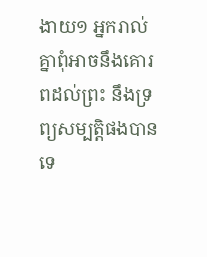ងាយ១ អ្នករាល់គ្នាពុំអាចនឹងគោរពដល់ព្រះ នឹងទ្រព្យសម្បត្តិផងបានទេ